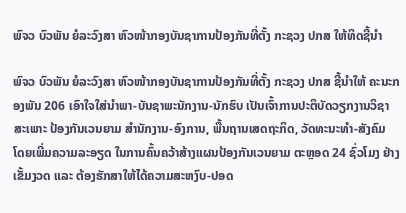ພົຈວ ບົວພັນ ຍໍລະວົງສາ ຫົວໜ້າກອງບັນຊາການປ້ອງກັນທີ່ຕັ້ງ ກະຊວງ ປກສ ໃຫ້ທິດຊີ້ນຳ

ພົຈວ ບົວພັນ ຍໍລະວົງສາ ຫົວໜ້າກອງບັນຊາການປ້ອງກັນທີ່ຕັ້ງ ກະຊວງ ປກສ ຊີ້ນໍາໃຫ້ ຄະນະກອງພັນ 206 ເອົາໃຈໃສ່ນໍາພາ-ບັນຊາພະນັກງານ-ນັກຮົບ ເປັນເຈົ້າການປະຕິບັດວຽກງານວິຊາສະເພາະ ປ້ອງກັນເວນຍາມ ສໍານັກງານ-ອົງການ, ພື້ນຖານເສດຖະກິດ, ວັດທະນະທໍາ-ສັງຄົມ ໂດຍເພີ່ມຄວາມລະອຽດ ໃນການຄົ້ນຄວ້າສ້າງແຜນປ້ອງກັນເວນຍາມ ຕະຫຼອດ 24 ຊົ່ວໂມງ ຢ່າງເຂັ້ມງວດ ແລະ ຕ້ອງຮັກສາໃຫ້ໄດ້ຄວາມສະຫງົບ-ປອດ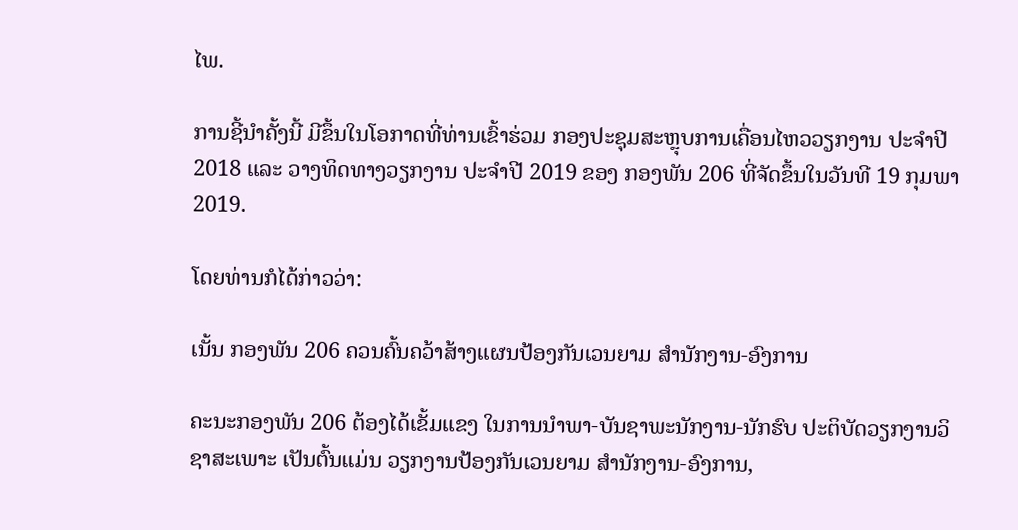ໄພ.

ການຊີ້ນໍາຄັ້ງນີ້ ມີຂຶ້ນໃນໂອກາດທີ່ທ່ານເຂົ້າຮ່ວມ ກອງປະຊຸມສະຫຼຸບການເຄື່ອນໄຫວວຽກງານ ປະຈໍາປີ 2018 ແລະ ວາງທິດທາງວຽກງານ ປະຈໍາປີ 2019 ຂອງ ກອງພັນ 206 ທີ່ຈັດຂຶ້ນໃນວັນທີ 19 ກຸມພາ 2019.

ໂດຍທ່ານກໍໄດ້ກ່າວວ່າ:

ເນັ້ນ ກອງພັນ 206 ຄວນຄົ້ນຄວ້າສ້າງແຜນປ້ອງກັນເວນຍາມ ສຳນັກງານ-ອົງການ

ຄະນະກອງພັນ 206 ຕ້ອງໄດ້ເຂັ້ມແຂງ ໃນການນໍາພາ-ບັນຊາພະນັກງານ-ນັກຮົບ ປະຕິບັດວຽກງານວິຊາສະເພາະ ເປັນຕົ້ນແມ່ນ ວຽກງານປ້ອງກັນເວນຍາມ ສໍານັກງານ-ອົງການ,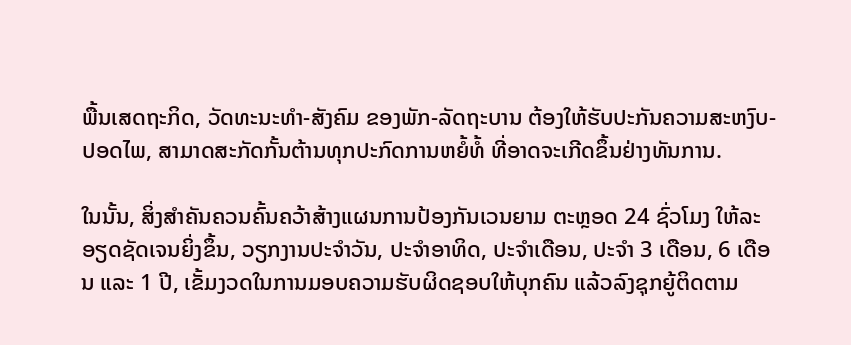ພື້ນເສດຖະກິດ, ວັດທະນະທໍາ-ສັງຄົມ ຂອງພັກ-ລັດຖະບານ ຕ້ອງໃຫ້ຮັບປະກັນຄວາມສະຫງົບ-ປອດໄພ, ສາມາດສະກັດກັ້ນຕ້ານທຸກປະກົດການຫຍໍ້ທໍ້ ທີ່ອາດຈະເກີດຂຶ້ນຢ່າງທັນການ.

ໃນນັ້ນ, ສິ່ງສໍາຄັນຄວນຄົ້ນຄວ້າສ້າງແຜນການປ້ອງກັນເວນຍາມ ຕະຫຼອດ 24 ຊົ່ວໂມງ ໃຫ້ລະອຽດຊັດເຈນຍິ່ງຂຶ້ນ, ວຽກງານປະຈໍາວັນ, ປະຈໍາອາທິດ, ປະຈໍາເດືອນ, ປະຈໍາ 3 ເດືອນ, 6 ເດືອນ ແລະ 1 ປີ, ເຂັ້ມງວດໃນການມອບຄວາມຮັບຜິດຊອບໃຫ້ບຸກຄົນ ແລ້ວລົງຊຸກຍູ້ຕິດຕາມ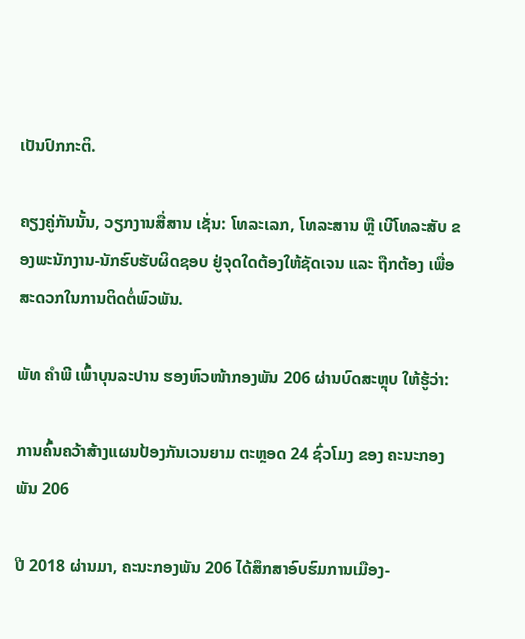ເປັນປົກກະຕິ.

ຄຽງຄູ່ກັນນັ້ນ, ວຽກງານສື່ສານ ເຊັ່ນ: ໂທລະເລກ, ໂທລະສານ ຫຼື ເບີໂທລະສັບ ຂອງພະນັກງານ-ນັກຮົບຮັບຜິດຊອບ ຢູ່ຈຸດໃດຕ້ອງໃຫ້ຊັດເຈນ ແລະ ຖືກຕ້ອງ ເພື່ອສະດວກໃນການຕິດຕໍ່ພົວພັນ.

ພັທ ຄໍາພີ ເພົ້າບຸນລະປານ ຮອງຫົວໜ້າກອງພັນ 206 ຜ່ານບົດສະຫຼຸບ ໃຫ້ຮູ້ວ່າ:

ການຄົ້ນຄວ້າສ້າງແຜນປ້ອງກັນເວນຍາມ ຕະຫຼອດ 24 ຊົ່ວໂມງ ຂອງ ຄະນະກອງພັນ 206

ປີ 2018 ຜ່ານມາ, ຄະນະກອງພັນ 206 ໄດ້ສຶກສາອົບຮົມການເມືອງ-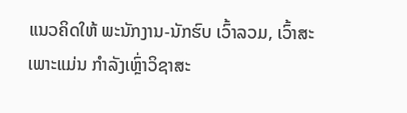ແນວຄິດໃຫ້ ພະນັກງານ-ນັກຮົບ ເວົ້າລວມ, ເວົ້າສະເພາະແມ່ນ ກໍາລັງເຫຼົ່າວິຊາສະ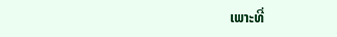ເພາະທີ່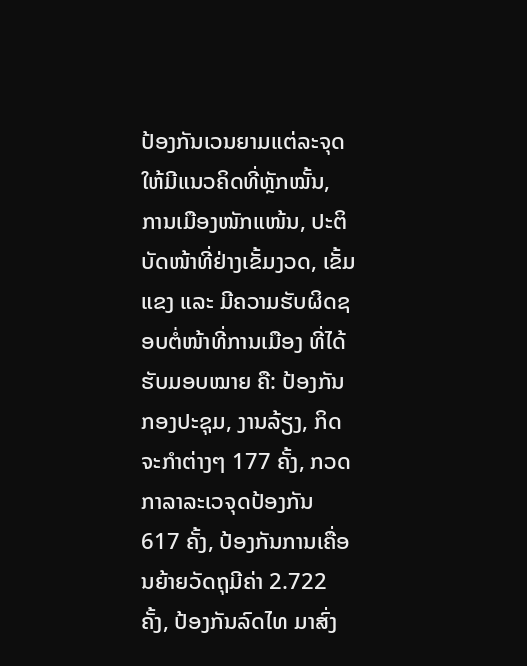ປ້ອງກັນເວນຍາມແຕ່ລະຈຸດ ໃຫ້ມີແນວຄິດທີ່ຫຼັກໝັ້ນ, ການເມືອງໜັກແໜ້ນ, ປະຕິບັດໜ້າທີ່ຢ່າງເຂັ້ມງວດ, ເຂັ້ມແຂງ ແລະ ມີຄວາມຮັບຜິດຊອບຕໍ່ໜ້າທີ່ການເມືອງ ທີ່ໄດ້ຮັບມອບໝາຍ ຄື: ປ້ອງກັນກອງປະຊຸມ, ງານລ້ຽງ, ກິດຈະກໍາຕ່າງໆ 177 ຄັ້ງ, ກວດກາລາລະເວຈຸດປ້ອງກັນ 617 ຄັ້ງ, ປ້ອງກັນການເຄື່ອນຍ້າຍວັດຖຸມີຄ່າ 2.722 ຄັ້ງ, ປ້ອງກັນລົດໄທ ມາສົ່ງ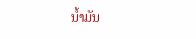ນໍ້າມັນ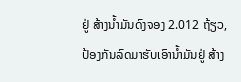ຢູ່ ສ້າງນໍ້າມັນດົງຈອງ 2.012 ຖ້ຽວ, ປ້ອງກັນລົດມາຮັບເອົານໍ້າມັນຢູ່ ສ້າງ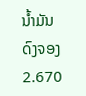ນໍ້າມັນດົງຈອງ 2.670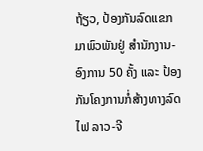ຖ້ຽວ, ປ້ອງກັນລົດແຂກມາພົວພັນຢູ່ ສໍານັກງານ-ອົງການ 50 ຄັ້ງ ແລະ ປ້ອງກັນໂຄງການກໍ່ສ້າງທາງລົດໄຟ ລາວ-ຈີ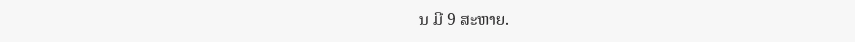ນ ມີ 9 ສະຫາຍ.